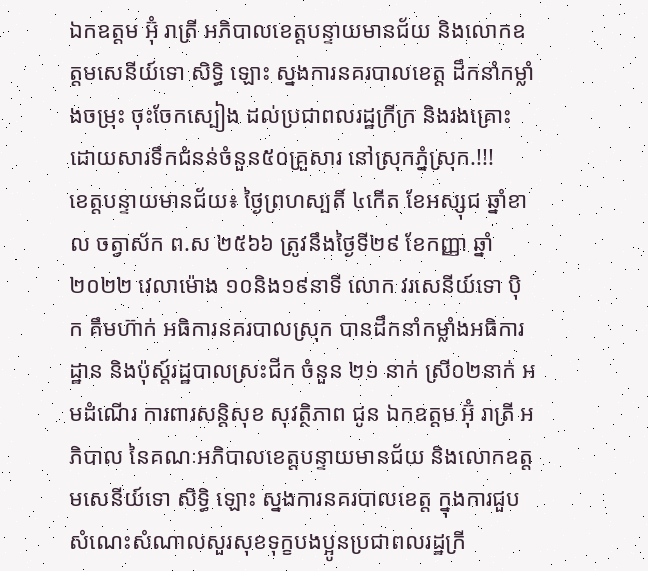ឯកឧត្តម អ៊ុំ រាត្រី អភិបាលខេត្តបន្ទាយមានជ័យ និងលោកឧត្តមសេនីយ៍ទោ សិទ្ធិ ឡោះ ស្នងការនគរបាលខេត្ត ដឹកនាំកម្លាំងចម្រុះ ចុះចែកស្បៀង ដល់ប្រជាពលរដ្ឋក្រីក្រ និងរងគ្រោះដោយសារទឹកជំនន់ចំនួន៥០គ្រួសារ នៅស្រុកភ្នំស្រុក.!!!
ខេត្តបន្ទាយមានជ័យ៖ ថ្ងៃព្រហស្បតិ៍ ៤កើត ខែអស្សុជ ឆ្នាំខាល ចត្វាស័ក ព.ស ២៥៦៦ ត្រូវនឹងថ្ងៃទី២៩ ខែកញ្ញា ឆ្នាំ២០២២ វេលាម៉ោង ១០និង១៩នាទី លោក វរសេនីយ៍ទោ ប៉ិក គឹមហ៊ាក់ អធិការនគរបាលស្រុក បានដឹកនាំកម្លាំងអធិការដ្ឋាន និងប៉ុស្ត៍រដ្ឋបាលស្រះជីក ចំនួន ២១ នាក់ ស្រី០២នាក់ អមដំណើរ ការពារសន្តិសុខ សុវត្ថិភាព ជូន ឯកឧត្តម អ៊ុំ រាត្រី អភិបាល នៃគណៈអភិបាលខេត្តបន្ទាយមានជ័យ និងលោកឧត្តមសេនីយ៍ទោ សិទ្ធិ ឡោះ ស្នងការនគរបាលខេត្ត ក្នុងការជួបសំណេះសំណាលសួរសុខទុក្ខបងប្អូនប្រជាពលរដ្ឋក្រី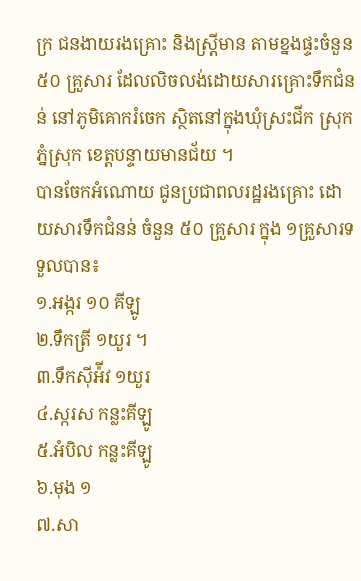ក្រ ជនងាយរងគ្រោះ និងស្រ្តីមាន តាមខ្នងផ្ទះចំនួន ៥០ គ្រួសារ ដែលលិចលង់ដោយសារគ្រោះទឹកជំនន់ នៅភូមិគោករំចេក ស្ថិតនៅក្នុងឃុំស្រះជីក ស្រុកភ្នំស្រុក ខេត្តបន្ទាយមានជ័យ ។
បានចែកអំណោយ ជូនប្រជាពលរដ្ឋរងគ្រោះ ដោយសារទឹកជំនន់ ចំនួន ៥០ គ្រួសារ ក្នុង ១គ្រួសារទទួលបាន៖
១.អង្ករ ១០ គីឡូ
២.ទឹកត្រី ១យួរ ។
៣.ទឹកស៊ីអ៉ីវ ១យួរ
៤.ស្ករស កន្លះគីឡូ
៥.អំបិល កន្លះគីឡូ
៦.មុង ១
៧.សា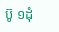ប៊ូ ១ដុំ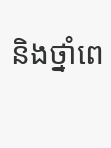និងថ្នាំពេ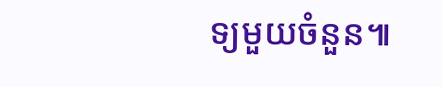ទ្យមួយចំនួន៕